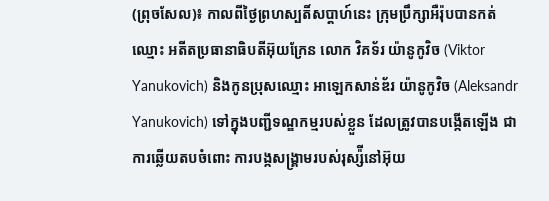(ព្រុចសែល)៖ កាលពីថ្ងៃព្រហស្បតិ៍សប្តាហ៍នេះ ក្រុមប្រឹក្សាអឺរ៉ុបបានកត់ឈ្មោះ អតីតប្រធានាធិបតីអ៊ុយក្រែន លោក វិគទ័រ យ៉ានូកូវិច (Viktor Yanukovich) និងកូនប្រុសឈ្មោះ អាឡេកសាន់ឌ័រ យ៉ានូកូវិច (Aleksandr Yanukovich) ទៅក្នុងបញ្ជីទណ្ឌកម្មរបស់ខ្លួន ដែលត្រូវបានបង្កើតឡើង ជាការឆ្លើយតបចំពោះ ការបង្កសង្រ្គាមរបស់រុស្ស៉ីនៅអ៊ុយ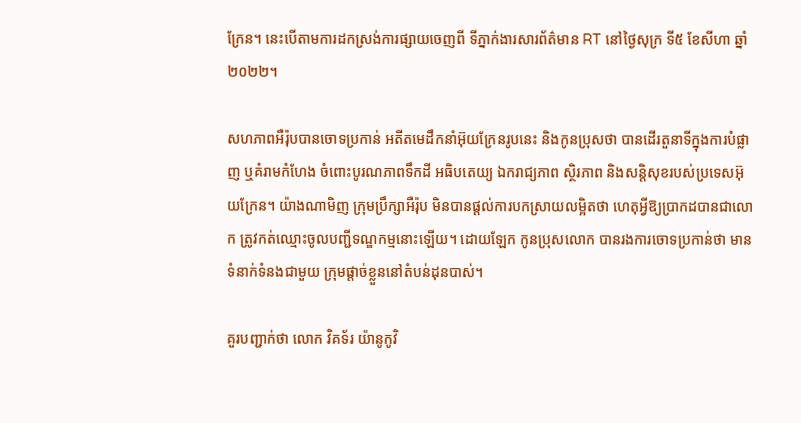ក្រែន។ នេះបើតាមការដកស្រង់ការផ្សាយចេញពី ទីភ្នាក់ងារសារព័ត៌មាន RT នៅថ្ងៃសុក្រ ទី៥ ខែសីហា ឆ្នាំ២០២២។

សហភាពអឺរ៉ុបបានចោទប្រកាន់ អតីតមេដឹកនាំអ៊ុយក្រែនរូបនេះ និងកូនប្រុសថា បានដើរតួនាទីក្នុងការបំផ្លាញ ឬគំរាមកំហែង ចំពោះបូរណភាពទឹកដី អធិបតេយ្យ ឯករាជ្យភាព ស្ថិរភាព និងសន្តិសុខរបស់ប្រទេសអ៊ុយក្រែន។ យ៉ាងណាមិញ ក្រុមប្រឹក្សាអឺរ៉ុប មិនបានផ្តល់ការបកស្រាយលម្អិតថា ហេតុអ្វីឱ្យប្រាកដបានជាលោក ត្រូវកត់ឈ្មោះចូលបញ្ជីទណ្ឌកម្មនោះឡើយ។ ដោយឡែក កូនប្រុសលោក បានរងការចោទប្រកាន់ថា មានទំនាក់ទំនងជាមួយ ក្រុមផ្តាច់ខ្លួននៅតំបន់ដុនបាស់។

គួរបញ្ជាក់ថា លោក វិគទ័រ យ៉ានូកូវិ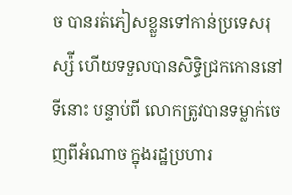ច បានរត់ភៀសខ្លួនទៅកាន់ប្រទេសរុស្ស៉ី ហើយទទួលបានសិទ្ធិជ្រកកោននៅទីនោះ បន្ទាប់ពី លោកត្រូវបានទម្លាក់ចេញពីអំណាច ក្នុងរដ្ឋប្រហារ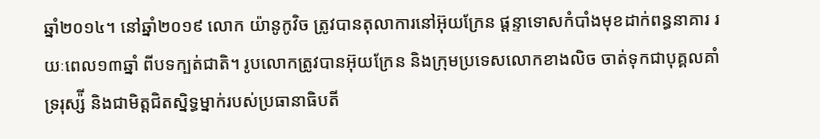ឆ្នាំ២០១៤។ នៅឆ្នាំ២០១៩ លោក យ៉ានូកូវិច ត្រូវបានតុលាការនៅអ៊ុយក្រែន ផ្តន្ទាទោសកំបាំងមុខដាក់ពន្ធនាគារ រយៈពេល១៣ឆ្នាំ ពីបទក្បត់ជាតិ។ រូបលោកត្រូវបានអ៊ុយក្រែន និងក្រុមប្រទេសលោកខាងលិច ចាត់ទុកជាបុគ្គលគាំទ្ររុស្ស៉ី និងជាមិត្តជិតស្និទ្ធម្នាក់របស់ប្រធានាធិបតី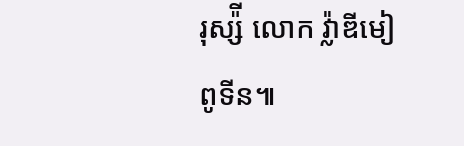រុស្ស៉ី លោក វ៉្លាឌីមៀ ពូទីន៕